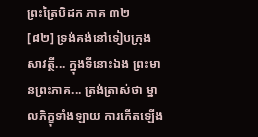ព្រះត្រៃបិដក ភាគ ៣២
[៨២] ទ្រង់គង់នៅទៀបក្រុងសាវត្ថី... ក្នុងទីនោះឯង ព្រះមានព្រះភាគ... ត្រង់ត្រាស់ថា ម្នាលភិក្ខុទាំងឡាយ ការកើតឡើង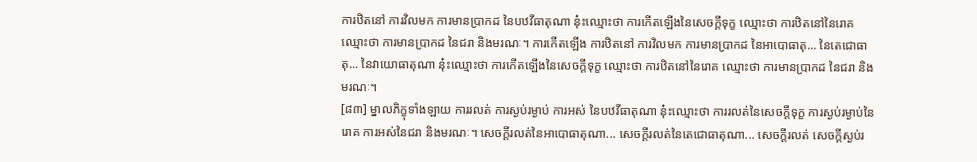ការឋិតនៅ ការវិលមក ការមានប្រាកដ នៃបឋវីធាតុណា នុ៎ះឈ្មោះថា ការកើតឡើងនៃសេចក្តីទុក្ខ ឈ្មោះថា ការឋិតនៅនៃរោគ ឈ្មោះថា ការមានប្រាកដ នៃជរា និងមរណៈ។ ការកើតឡើង ការឋិតនៅ ការវិលមក ការមានប្រាកដ នៃអាបោធាតុ... នៃតេជោធាតុ... នៃវាយោធាតុណា នុ៎ះឈ្មោះថា ការកើតឡើងនៃសេចក្តីទុក្ខ ឈ្មោះថា ការឋិតនៅនៃរោគ ឈ្មោះថា ការមានប្រាកដ នៃជរា និងមរណៈ។
[៨៣] ម្នាលភិក្ខុទាំងឡាយ ការរលត់ ការស្ងប់រម្ងាប់ ការអស់ នៃបឋវីធាតុណា នុ៎ះឈ្មោះថា ការរលត់នៃសេចក្តីទុក្ខ ការស្ងប់រម្ងាប់នៃរោគ ការអស់នៃជរា និងមរណៈ។ សេចក្តីរលត់នៃអាបោធាតុណា... សេចក្តីរលត់នៃតេជោធាតុណា... សេចក្តីរលត់ សេចក្តីស្ងប់រ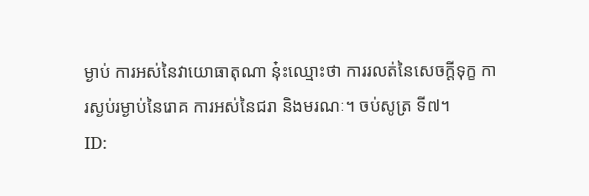ម្ងាប់ ការអស់នៃវាយោធាតុណា នុ៎ះឈ្មោះថា ការរលត់នៃសេចក្តីទុក្ខ ការស្ងប់រម្ងាប់នៃរោគ ការអស់នៃជរា និងមរណៈ។ ចប់សូត្រ ទី៧។
ID: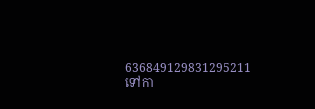636849129831295211
ទៅកា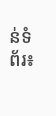ន់ទំព័រ៖